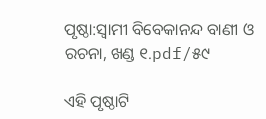ପୃଷ୍ଠା:ସ୍ୱାମୀ ବିବେକାନନ୍ଦ ବାଣୀ ଓ ରଚନା, ଖଣ୍ଡ ୧.pdf/୫୯

ଏହି ପୃଷ୍ଠାଟି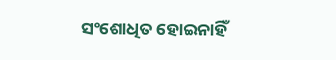ସଂଶୋଧିତ ହୋଇନାହିଁ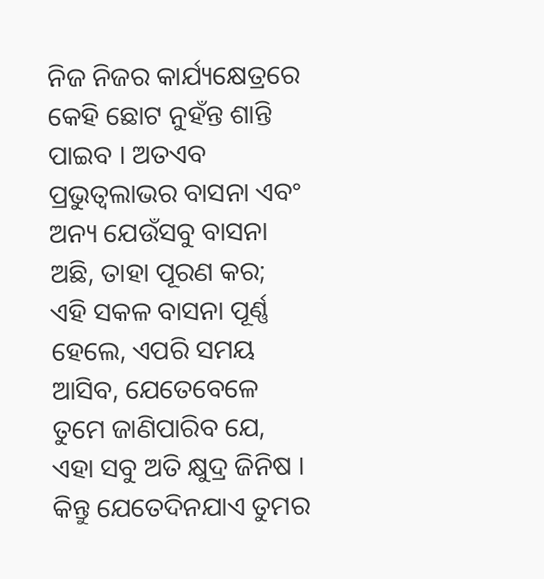ନିଜ ନିଜର କାର୍ଯ୍ୟକ୍ଷେତ୍ରରେ କେହି ଛୋଟ ନୁହଁନ୍ତ ଶାନ୍ତି ପାଇବ । ଅତଏବ ପ୍ରଭୁତ୍ଵଲାଭର ବାସନା ଏବଂ ଅନ୍ୟ ଯେଉଁସବୁ ବାସନା ଅଛି, ତାହା ପୂରଣ କର; ଏହି ସକଳ ବାସନା ପୂର୍ଣ୍ଣ ହେଲେ, ଏପରି ସମୟ ଆସିବ, ଯେତେବେଳେ ତୁମେ ଜାଣିପାରିବ ଯେ, ଏହା ସବୁ ଅତି କ୍ଷୁଦ୍ର ଜିନିଷ । କିନ୍ତୁ ଯେତେଦିନଯାଏ ତୁମର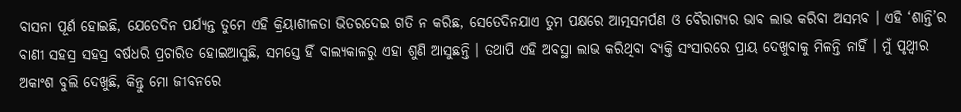ବାସନା ପୂର୍ଣ ହୋଇଛି, ଯେତେଦିନ ପର୍ଯ୍ୟନ୍ତ ତୁମେ ଏହି କ୍ରିୟାଶୀଳତା ଭିତରଦେଇ ଗତି ନ କରିଛ, ସେତେଦିନଯାଏ ତୁମ ପକ୍ଷରେ ଆତ୍ମସମର୍ପଣ ଓ ବୈରାଗ୍ୟର ଭାବ ଲାଭ କରିବା ଅସମ୍ଭବ । ଏହି ‘ଶାନ୍ତି’ର ବାଣୀ ସହସ୍ର ସହସ୍ର ବର୍ଷଧରି ପ୍ରଚାରିତ ହୋଇଆସୁଛି, ସମସ୍ତେ ହିଁ ବାଲ୍ୟକାଳରୁ ଏହା ଶୁଣି ଆସୁଛନ୍ତି । ତଥାପି ଏହି ଅବସ୍ଥା ଲାଭ କରିଥିବା ବ୍ୟକ୍ତି ସଂସାରରେ ପ୍ରାୟ ଦେଖୁବାକୁ ମିଳନ୍ତି ନାହିଁ । ମୁଁ ପୃଥ୍ବୀର ଅକାଂଶ ବୁଲି ଦେଖୁଛି, କିନ୍ତୁ ମୋ ଜୀବନରେ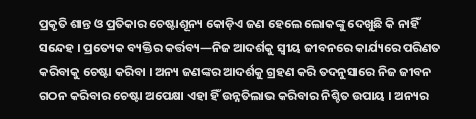ପ୍ରକୃତି ଶାନ୍ତ ଓ ପ୍ରତିକାର ଚେଷ୍ଟାଶୂନ୍ୟ କୋଡ଼ିଏ ଜଣ ହେଲେ ଲୋକଙ୍କୁ ଦେଖୁଛି କି ନାହିଁ ସନ୍ଦେହ । ପ୍ରତ୍ୟେକ ବ୍ୟକ୍ତିର କର୍ତ୍ତବ୍ୟ—ନିଜ ଆଦର୍ଶକୁ ସ୍ଵୀୟ ଜୀବନରେ କାର୍ଯ୍ୟରେ ପରିଣତ କରିବାକୁ ଚେଷ୍ଟା କରିବା । ଅନ୍ୟ ଜଣଙ୍କର ଆଦର୍ଶକୁ ଗ୍ରହଣ କରି ତଦନୁସାରେ ନିଜ ଜୀବନ ଗଠନ କରିବାର ଚେଷ୍ଟା ଅପେକ୍ଷା ଏହା ହିଁ ଉନ୍ନତିଲାଭ କରିବାର ନିଶ୍ଚିତ ଉପାୟ । ଅନ୍ୟର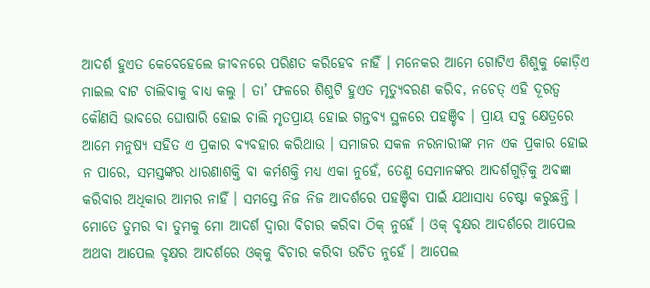ଆଦର୍ଶ ହୁଏତ କେବେହେଲେ ଜୀବନରେ ପରିଣତ କରିହେବ ନାହିଁ । ମନେକର ଆମେ ଗୋଟିଏ ଶିଶୁକୁ କୋଡ଼ିଏ ମାଇଲ ବାଟ ଚାଲିବାକୁ ବାଧ୍ୟ କଲୁ । ତା’ ଫଳରେ ଶିଶୁଟି ହୁଏତ ମୃତ୍ୟୁବରଣ କରିବ, ନଚେତ୍ ଏହି ଦୂରତ୍ଵ କୌଣସି ଭାବରେ ଘୋଷାରି ହୋଇ ଚାଲି ମୃତପ୍ରାୟ ହୋଇ ଗନ୍ତବ୍ୟ ସ୍ଥଳରେ ପହଞ୍ଚିବ । ପ୍ରାୟ ସବୁ କ୍ଷେତ୍ରରେ ଆମେ ମନୁଷ୍ୟ ସହିତ ଏ ପ୍ରକାର ବ୍ୟବହାର କରିଥାଉ । ସମାଜର ସକଳ ନରନାରୀଙ୍କ ମନ ଏକ ପ୍ରକାର ହୋଇ ନ ପାରେ, ସମସ୍ତଙ୍କର ଧାରଣାଶକ୍ତି ବା କର୍ମଶକ୍ତି ମଧ୍ୟ ଏକା ନୁହେଁ, ତେଣୁ ସେମାନଙ୍କର ଆଦର୍ଶଗୁଡ଼ିକୁ ଅବଜ୍ଞା କରିବାର ଅଧିକାର ଆମର ନାହିଁ । ସମସ୍ତେ ନିଜ ନିଜ ଆଦର୍ଶରେ ପହଞ୍ଚିବା ପାଇଁ ଯଥାସାଧ୍ୟ ଚେଷ୍ଟା କରୁଛନ୍ତି । ମୋତେ ତୁମର ବା ତୁମକୁ ମୋ ଆଦର୍ଶ ଦ୍ବାରା ବିଚାର କରିବା ଠିକ୍ ନୁହେଁ । ଓକ୍ ବୃକ୍ଷର ଆଦର୍ଶରେ ଆପେଲ ଅଥବା ଆପେଲ ବୃକ୍ଷର ଆଦର୍ଶରେ ଓକ୍‌କୁ ବିଚାର କରିବା ଉଚିତ ନୁହେଁ । ଆପେଲ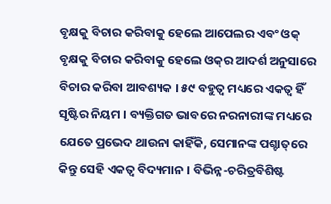ବୃକ୍ଷକୁ ବିଚାର କରିବାକୁ ହେଲେ ଆପେଲର ଏବଂ ଓକ୍ ବୃକ୍ଷକୁ ବିଚାର କରିବାକୁ ହେଲେ ଓକ୍‌ର ଆଦର୍ଶ ଅନୁସାରେ ବିଚାର କରିବା ଆବଶ୍ୟକ । ୫୯ ବହୁତ୍ଵ ମଧ୍ୟରେ ଏକତ୍ଵ ହିଁ ସୃଷ୍ଟିର ନିୟମ । ବ୍ୟକ୍ତିଗତ ଭାବରେ ନରନାରୀଙ୍କ ମଧ୍ୟରେ ଯେତେ ପ୍ରଭେଦ ଥାଉନା କାହିଁକି, ସେମାନଙ୍କ ପଶ୍ଚାତ୍‌ରେ କିନ୍ତୁ ସେହି ଏକତ୍ଵ ବିଦ୍ୟମାନ । ବିଭିନ୍ନ-ଚରିତ୍ରବିଶିଷ୍ଟ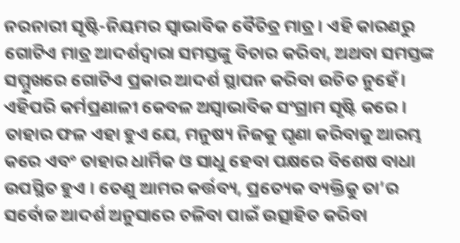ନରନାରୀ ସୃଷ୍ଟି-ନିୟମର ସ୍ବାଭାବିକ ବୈଚିତ୍ର ମାତ୍ର । ଏହି କାରଣରୁ ଗୋଟିଏ ମାତ୍ର ଆଦର୍ଶଦ୍ୱାରା ସମସ୍ତଙ୍କୁ ବିଚାର କରିବା, ଅଥବା ସମସ୍ତଙ୍କ ସମ୍ମୁଖରେ ଗୋଟିଏ ପ୍ରକାର ଆଦର୍ଶ ସ୍ଥାପନ କରିବା ଉଚିତ ନୁହେଁ । ଏହିପରି କର୍ମପ୍ରଣାଳୀ କେବଳ ଅସ୍ଵାଭାବିକ ସଂଗ୍ରାମ ସୃଷ୍ଟି କରେ । ତାହାର ଫଳ ଏହା ହୁଏ ଯେ, ମନୁଷ୍ୟ ନିଜକୁ ଘୃଣା କରିବାକୁ ଆରମ୍ଭ କରେ ଏବଂ ତାହାର ଧାର୍ମିକ ଓ ସାଧୁ ହେବା ପକ୍ଷରେ ବିଶେଷ ବାଧା ଉପସ୍ଥିତ ହୁଏ । ତେଣୁ ଆମର କର୍ତ୍ତବ୍ୟ, ପ୍ରତ୍ୟେକ ବ୍ୟକ୍ତିକୁ ତା’ର ସର୍ବୋଚ୍ଚ ଆଦର୍ଶ ଅନୁସାରେ ଚଳିବା ପାଇଁ ଉତ୍ସାହିତ କରିବା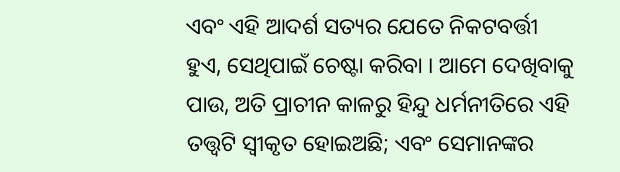ଏବଂ ଏହି ଆଦର୍ଶ ସତ୍ୟର ଯେତେ ନିକଟବର୍ତ୍ତୀ ହୁଏ, ସେଥିପାଇଁ ଚେଷ୍ଟା କରିବା । ଆମେ ଦେଖିବାକୁ ପାଉ, ଅତି ପ୍ରାଚୀନ କାଳରୁ ହିନ୍ଦୁ ଧର୍ମନୀତିରେ ଏହି ତତ୍ତ୍ବଟି ସ୍ବୀକୃତ ହୋଇଅଛି; ଏବଂ ସେମାନଙ୍କର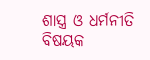ଶାସ୍ତ୍ର ଓ ଧର୍ମନୀତି ବିଷୟକ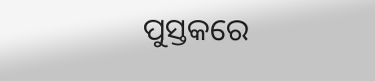ପୁସ୍ତକରେ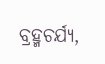ବ୍ରହ୍ମଚର୍ଯ୍ୟ,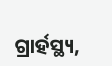ଗ୍ରାର୍ହସ୍ଥ୍ୟ,